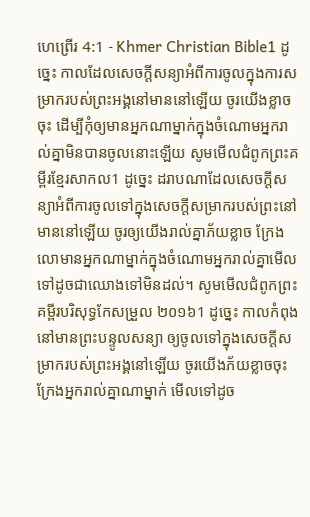ហេព្រើរ 4:1 - Khmer Christian Bible1 ដូច្នេះ កាលដែលសេចក្ដីសន្យាអំពីការចូលក្នុងការសម្រាករបស់ព្រះអង្គនៅមាននៅឡើយ ចូរយើងខ្លាចចុះ ដើម្បីកុំឲ្យមានអ្នកណាម្នាក់ក្នុងចំណោមអ្នករាល់គ្នាមិនបានចូលនោះឡើយ សូមមើលជំពូកព្រះគម្ពីរខ្មែរសាកល1 ដូច្នេះ ដរាបណាដែលសេចក្ដីសន្យាអំពីការចូលទៅក្នុងសេចក្ដីសម្រាករបស់ព្រះនៅមាននៅឡើយ ចូរឲ្យយើងរាល់គ្នាភ័យខ្លាច ក្រែងលោមានអ្នកណាម្នាក់ក្នុងចំណោមអ្នករាល់គ្នាមើលទៅដូចជាឈោងទៅមិនដល់។ សូមមើលជំពូកព្រះគម្ពីរបរិសុទ្ធកែសម្រួល ២០១៦1 ដូច្នេះ កាលកំពុងនៅមានព្រះបន្ទូលសន្យា ឲ្យចូលទៅក្នុងសេចក្ដីសម្រាករបស់ព្រះអង្គនៅឡើយ ចូរយើងភ័យខ្លាចចុះ ក្រែងអ្នករាល់គ្នាណាម្នាក់ មើលទៅដូច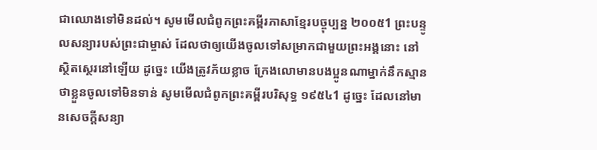ជាឈោងទៅមិនដល់។ សូមមើលជំពូកព្រះគម្ពីរភាសាខ្មែរបច្ចុប្បន្ន ២០០៥1 ព្រះបន្ទូលសន្យារបស់ព្រះជាម្ចាស់ ដែលថាឲ្យយើងចូលទៅសម្រាកជាមួយព្រះអង្គនោះ នៅស្ថិតស្ថេរនៅឡើយ ដូច្នេះ យើងត្រូវភ័យខ្លាច ក្រែងលោមានបងប្អូនណាម្នាក់នឹកស្មានថាខ្លួនចូលទៅមិនទាន់ សូមមើលជំពូកព្រះគម្ពីរបរិសុទ្ធ ១៩៥៤1 ដូច្នេះ ដែលនៅមានសេចក្ដីសន្យា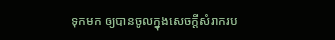ទុកមក ឲ្យបានចូលក្នុងសេចក្ដីសំរាករប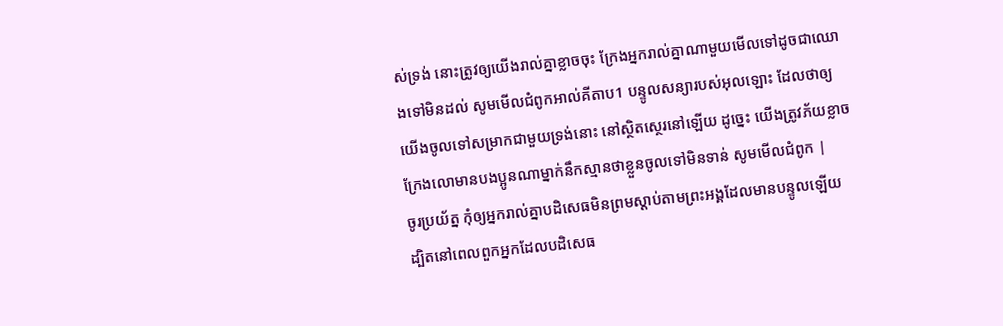ស់ទ្រង់ នោះត្រូវឲ្យយើងរាល់គ្នាខ្លាចចុះ ក្រែងអ្នករាល់គ្នាណាមួយមើលទៅដូចជាឈោងទៅមិនដល់ សូមមើលជំពូកអាល់គីតាប1 បន្ទូលសន្យារបស់អុលឡោះ ដែលថាឲ្យយើងចូលទៅសម្រាកជាមួយទ្រង់នោះ នៅស្ថិតស្ថេរនៅឡើយ ដូច្នេះ យើងត្រូវភ័យខ្លាច ក្រែងលោមានបងប្អូនណាម្នាក់នឹកស្មានថាខ្លួនចូលទៅមិនទាន់ សូមមើលជំពូក |
ចូរប្រយ័ត្ន កុំឲ្យអ្នករាល់គ្នាបដិសេធមិនព្រមស្ដាប់តាមព្រះអង្គដែលមានបន្ទូលឡើយ ដ្បិតនៅពេលពួកអ្នកដែលបដិសេធ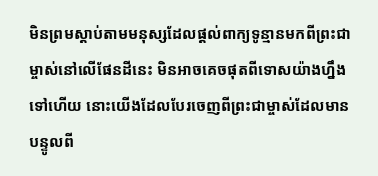មិនព្រមស្ដាប់តាមមនុស្សដែលផ្ដល់ពាក្យទូន្មានមកពីព្រះជាម្ចាស់នៅលើផែនដីនេះ មិនអាចគេចផុតពីទោសយ៉ាងហ្នឹងទៅហើយ នោះយើងដែលបែរចេញពីព្រះជាម្ចាស់ដែលមានបន្ទូលពី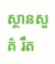ស្ថានសួគ៌ រឹត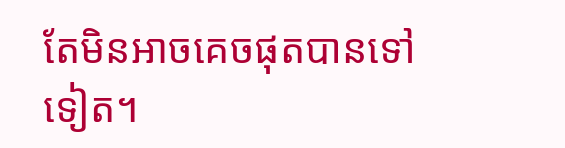តែមិនអាចគេចផុតបានទៅទៀត។